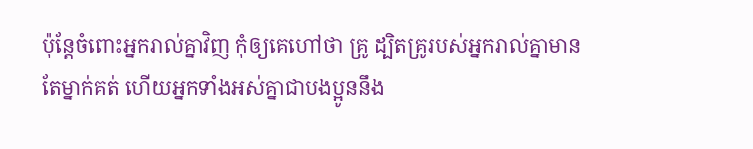ប៉ុន្ដែចំពោះអ្នករាល់គ្នាវិញ កុំឲ្យគេហៅថា គ្រូ ដ្បិតគ្រូរបស់អ្នករាល់គ្នាមានតែម្នាក់គត់ ហើយអ្នកទាំងអស់គ្នាជាបងប្អូននឹង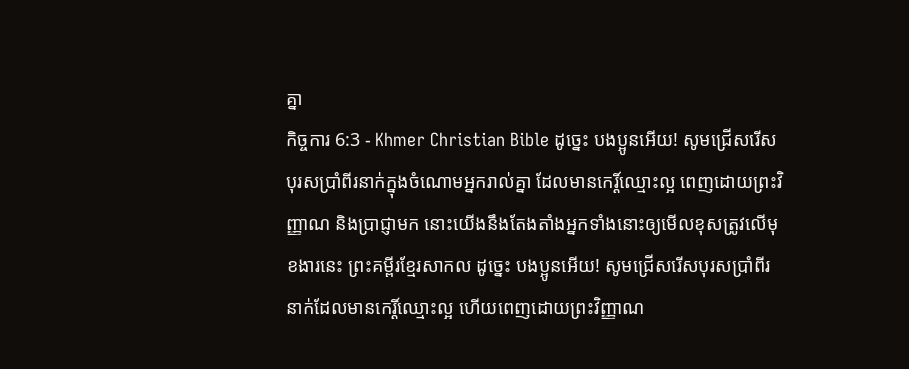គ្នា
កិច្ចការ 6:3 - Khmer Christian Bible ដូច្នេះ បងប្អូនអើយ! សូមជ្រើសរើសបុរសប្រាំពីរនាក់ក្នុងចំណោមអ្នករាល់គ្នា ដែលមានកេរ្ដិ៍ឈ្មោះល្អ ពេញដោយព្រះវិញ្ញាណ និងប្រាជ្ញាមក នោះយើងនឹងតែងតាំងអ្នកទាំងនោះឲ្យមើលខុសត្រូវលើមុខងារនេះ ព្រះគម្ពីរខ្មែរសាកល ដូច្នេះ បងប្អូនអើយ! សូមជ្រើសរើសបុរសប្រាំពីរនាក់ដែលមានកេរ្តិ៍ឈ្មោះល្អ ហើយពេញដោយព្រះវិញ្ញាណ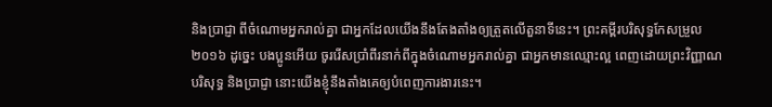និងប្រាជ្ញា ពីចំណោមអ្នករាល់គ្នា ជាអ្នកដែលយើងនឹងតែងតាំងឲ្យត្រួតលើតួនាទីនេះ។ ព្រះគម្ពីរបរិសុទ្ធកែសម្រួល ២០១៦ ដូច្នេះ បងប្អូនអើយ ចូររើសប្រាំពីរនាក់ពីក្នុងចំណោមអ្នករាល់គ្នា ជាអ្នកមានឈ្មោះល្អ ពេញដោយព្រះវិញ្ញាណបរិសុទ្ធ និងប្រាជ្ញា នោះយើងខ្ញុំនឹងតាំងគេឲ្យបំពេញការងារនេះ។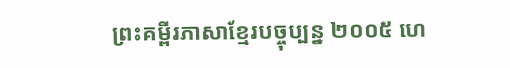ព្រះគម្ពីរភាសាខ្មែរបច្ចុប្បន្ន ២០០៥ ហេ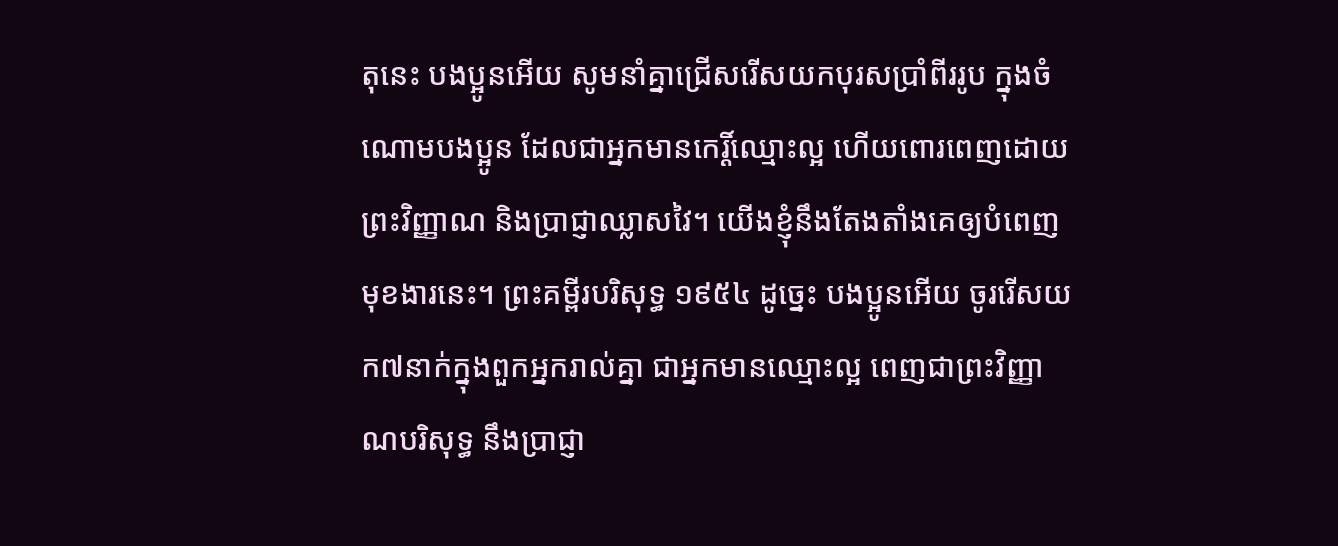តុនេះ បងប្អូនអើយ សូមនាំគ្នាជ្រើសរើសយកបុរសប្រាំពីររូប ក្នុងចំណោមបងប្អូន ដែលជាអ្នកមានកេរ្តិ៍ឈ្មោះល្អ ហើយពោរពេញដោយព្រះវិញ្ញាណ និងប្រាជ្ញាឈ្លាសវៃ។ យើងខ្ញុំនឹងតែងតាំងគេឲ្យបំពេញមុខងារនេះ។ ព្រះគម្ពីរបរិសុទ្ធ ១៩៥៤ ដូច្នេះ បងប្អូនអើយ ចូររើសយក៧នាក់ក្នុងពួកអ្នករាល់គ្នា ជាអ្នកមានឈ្មោះល្អ ពេញជាព្រះវិញ្ញាណបរិសុទ្ធ នឹងប្រាជ្ញា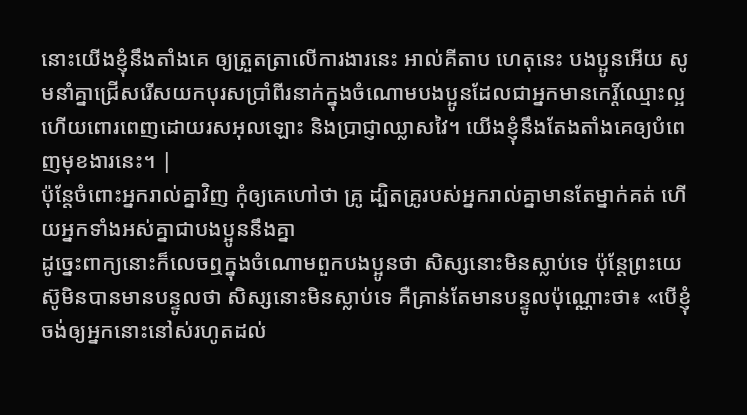នោះយើងខ្ញុំនឹងតាំងគេ ឲ្យត្រួតត្រាលើការងារនេះ អាល់គីតាប ហេតុនេះ បងប្អូនអើយ សូមនាំគ្នាជ្រើសរើសយកបុរសប្រាំពីរនាក់ក្នុងចំណោមបងប្អូនដែលជាអ្នកមានកេរ្ដិ៍ឈ្មោះល្អ ហើយពោរពេញដោយរសអុលឡោះ និងប្រាជ្ញាឈ្លាសវៃ។ យើងខ្ញុំនឹងតែងតាំងគេឲ្យបំពេញមុខងារនេះ។ |
ប៉ុន្ដែចំពោះអ្នករាល់គ្នាវិញ កុំឲ្យគេហៅថា គ្រូ ដ្បិតគ្រូរបស់អ្នករាល់គ្នាមានតែម្នាក់គត់ ហើយអ្នកទាំងអស់គ្នាជាបងប្អូននឹងគ្នា
ដូច្នេះពាក្យនោះក៏លេចឮក្នុងចំណោមពួកបងប្អូនថា សិស្សនោះមិនស្លាប់ទេ ប៉ុន្ដែព្រះយេស៊ូមិនបានមានបន្ទូលថា សិស្សនោះមិនស្លាប់ទេ គឺគ្រាន់តែមានបន្ទូលប៉ុណ្ណោះថា៖ «បើខ្ញុំចង់ឲ្យអ្នកនោះនៅស់រហូតដល់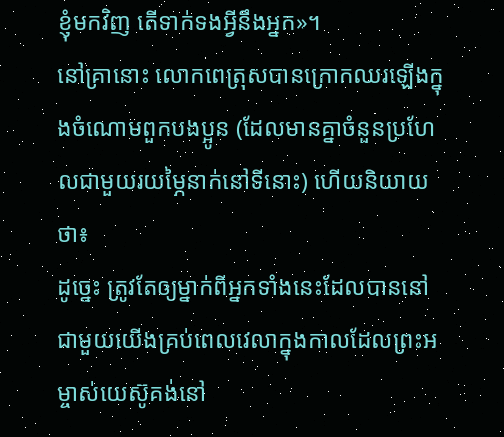ខ្ញុំមកវិញ តើទាក់ទងអ្វីនឹងអ្នក»។
នៅគ្រានោះ លោកពេត្រុសបានក្រោកឈរឡើងក្នុងចំណោមពួកបងប្អូន (ដែលមានគ្នាចំនួនប្រហែលជាមួយរយម្ភៃនាក់នៅទីនោះ) ហើយនិយាយថា៖
ដូច្នេះ ត្រូវតែឲ្យម្នាក់ពីអ្នកទាំងនេះដែលបាននៅជាមួយយើងគ្រប់ពេលវេលាក្នុងកាលដែលព្រះអម្ចាស់យេស៊ូគង់នៅ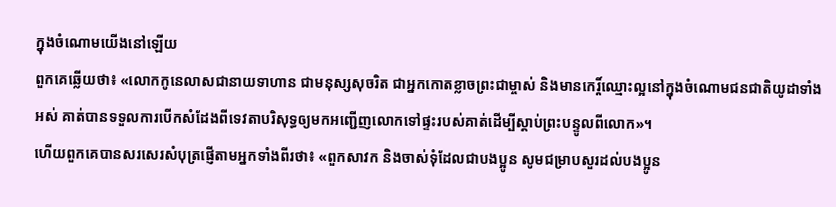ក្នុងចំណោមយើងនៅឡើយ
ពួកគេឆ្លើយថា៖ «លោកកូនេលាសជានាយទាហាន ជាមនុស្សសុចរិត ជាអ្នកកោតខ្លាចព្រះជាម្ចាស់ និងមានកេរ្ដិ៍ឈ្មោះល្អនៅក្នុងចំណោមជនជាតិយូដាទាំងអស់ គាត់បានទទួលការបើកសំដែងពីទេវតាបរិសុទ្ធឲ្យមកអញ្ជើញលោកទៅផ្ទះរបស់គាត់ដើម្បីស្ដាប់ព្រះបន្ទូលពីលោក»។
ហើយពួកគេបានសរសេរសំបុត្រផ្ញើតាមអ្នកទាំងពីរថា៖ «ពួកសាវក និងចាស់ទុំដែលជាបងប្អូន សូមជម្រាបសួរដល់បងប្អូន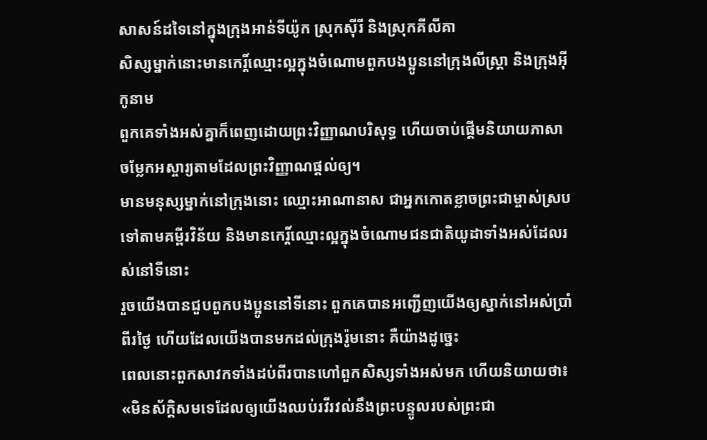សាសន៍ដទៃនៅក្នុងក្រុងអាន់ទីយ៉ូក ស្រុកស៊ីរី និងស្រុកគីលីគា
សិស្សម្នាក់នោះមានកេរ្ដិ៍ឈ្មោះល្អក្នុងចំណោមពួកបងប្អូននៅក្រុងលីស្ដ្រា និងក្រុងអ៊ីកូនាម
ពួកគេទាំងអស់គ្នាក៏ពេញដោយព្រះវិញ្ញាណបរិសុទ្ធ ហើយចាប់ផ្ដើមនិយាយភាសាចម្លែកអស្ចារ្យតាមដែលព្រះវិញ្ញាណផ្ដល់ឲ្យ។
មានមនុស្សម្នាក់នៅក្រុងនោះ ឈ្មោះអាណានាស ជាអ្នកកោតខ្លាចព្រះជាម្ចាស់ស្របទៅតាមគម្ពីរវិន័យ និងមានកេរ្ដិ៍ឈ្មោះល្អក្នុងចំណោមជនជាតិយូដាទាំងអស់ដែលរស់នៅទីនោះ
រួចយើងបានជួបពួកបងប្អូននៅទីនោះ ពួកគេបានអញ្ជើញយើងឲ្យស្នាក់នៅអស់ប្រាំពីរថ្ងៃ ហើយដែលយើងបានមកដល់ក្រុងរ៉ូមនោះ គឺយ៉ាងដូច្នេះ
ពេលនោះពួកសាវកទាំងដប់ពីរបានហៅពួកសិស្សទាំងអស់មក ហើយនិយាយថា៖ «មិនស័ក្ដិសមទេដែលឲ្យយើងឈប់រវីរវល់នឹងព្រះបន្ទូលរបស់ព្រះជា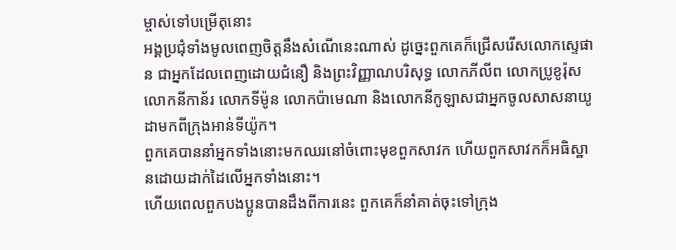ម្ចាស់ទៅបម្រើតុនោះ
អង្គប្រជុំទាំងមូលពេញចិត្ដនឹងសំណើនេះណាស់ ដូច្នេះពួកគេក៏ជ្រើសរើសលោកស្ទេផាន ជាអ្នកដែលពេញដោយជំនឿ និងព្រះវិញ្ញាណបរិសុទ្ធ លោកភីលីព លោកប្រូខូរ៉ុស លោកនីកាន័រ លោកទីម៉ូន លោកប៉ាមេណា និងលោកនីកូឡាសជាអ្នកចូលសាសនាយូដាមកពីក្រុងអាន់ទីយ៉ូក។
ពួកគេបាននាំអ្នកទាំងនោះមកឈរនៅចំពោះមុខពួកសាវក ហើយពួកសាវកក៏អធិស្ឋានដោយដាក់ដៃលើអ្នកទាំងនោះ។
ហើយពេលពួកបងប្អូនបានដឹងពីការនេះ ពួកគេក៏នាំគាត់ចុះទៅក្រុង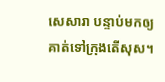សេសារា បន្ទាប់មកឲ្យគាត់ទៅក្រុងតើសុស។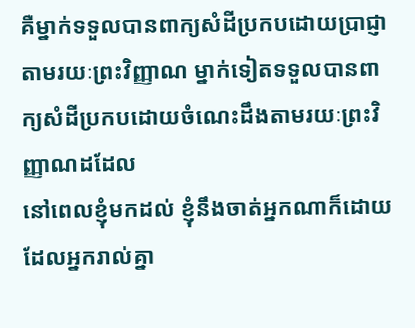គឺម្នាក់ទទួលបានពាក្យសំដីប្រកបដោយប្រាជ្ញាតាមរយៈព្រះវិញ្ញាណ ម្នាក់ទៀតទទួលបានពាក្យសំដីប្រកបដោយចំណេះដឹងតាមរយៈព្រះវិញ្ញាណដដែល
នៅពេលខ្ញុំមកដល់ ខ្ញុំនឹងចាត់អ្នកណាក៏ដោយដែលអ្នករាល់គ្នា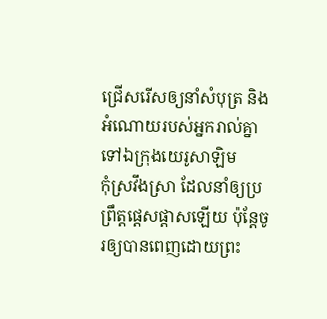ជ្រើសរើសឲ្យនាំសំបុត្រ និងអំណោយរបស់អ្នករាល់គ្នាទៅឯក្រុងយេរូសាឡិម
កុំស្រវឹងស្រា ដែលនាំឲ្យប្រព្រឹត្ដផ្ដេសផ្ដាសឡើយ ប៉ុន្តែចូរឲ្យបានពេញដោយព្រះ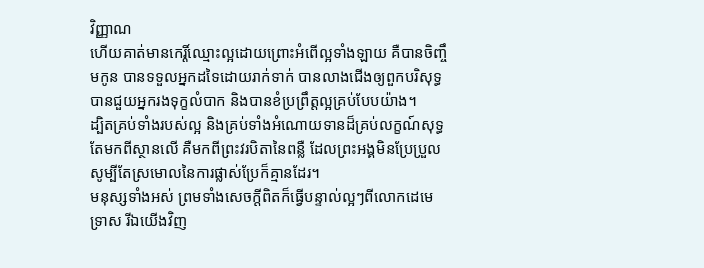វិញ្ញាណ
ហើយគាត់មានកេរ្តិ៍ឈ្មោះល្អដោយព្រោះអំពើល្អទាំងឡាយ គឺបានចិញ្ចឹមកូន បានទទួលអ្នកដទៃដោយរាក់ទាក់ បានលាងជើងឲ្យពួកបរិសុទ្ធ បានជួយអ្នករងទុក្ខលំបាក និងបានខំប្រព្រឹត្ដល្អគ្រប់បែបយ៉ាង។
ដ្បិតគ្រប់ទាំងរបស់ល្អ និងគ្រប់ទាំងអំណោយទានដ៏គ្រប់លក្ខណ៍សុទ្ធតែមកពីស្ថានលើ គឺមកពីព្រះវរបិតានៃពន្លឺ ដែលព្រះអង្គមិនប្រែប្រួល សូម្បីតែស្រមោលនៃការផ្លាស់ប្រែក៏គ្មានដែរ។
មនុស្សទាំងអស់ ព្រមទាំងសេចក្ដីពិតក៏ធ្វើបន្ទាល់ល្អៗពីលោកដេមេទ្រាស រីឯយើងវិញ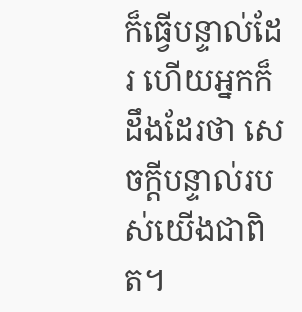ក៏ធ្វើបន្ទាល់ដែរ ហើយអ្នកក៏ដឹងដែរថា សេចក្ដីបន្ទាល់របស់យើងជាពិត។